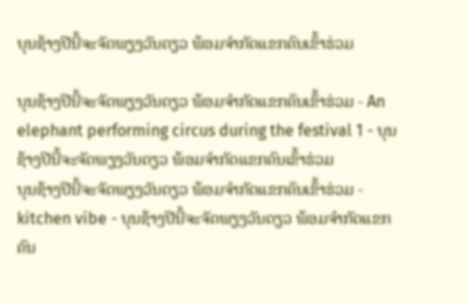ບຸນຊ້າງປີນີ້ຈະຈັດພຽງວັນດຽວ ພ້ອມຈຳກັດແຂກຄົນເຂົ້າຮ່ວມ

ບຸນຊ້າງປີນີ້ຈະຈັດພຽງວັນດຽວ ພ້ອມຈຳກັດແຂກຄົນເຂົ້າຮ່ວມ - An elephant performing circus during the festival 1 - ບຸນຊ້າງປີນີ້ຈະຈັດພຽງວັນດຽວ ພ້ອມຈຳກັດແຂກຄົນເຂົ້າຮ່ວມ
ບຸນຊ້າງປີນີ້ຈະຈັດພຽງວັນດຽວ ພ້ອມຈຳກັດແຂກຄົນເຂົ້າຮ່ວມ - kitchen vibe - ບຸນຊ້າງປີນີ້ຈະຈັດພຽງວັນດຽວ ພ້ອມຈຳກັດແຂກຄົນ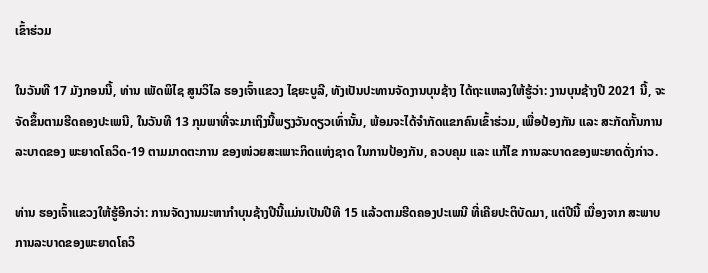ເຂົ້າຮ່ວມ

ໃນວັນທີ 17 ມັງກອນນີ້, ທ່ານ ເພັດພິໄຊ ສູນວິໄລ ຮອງເຈົ້າແຂວງ ໄຊຍະບູລີ, ທັງເປັນປະທານຈັດງານບຸນຊ້າງ ໄດ້ຖະແຫລງໃຫ້ຮູ້ວ່າ: ງານບຸນຊ້າງປີ 2021 ນີ້, ຈະຈັດຂຶ້ນຕາມຮີດຄອງປະເພນີ, ໃນວັນທີ 13 ກຸມພາທີ່ຈະມາເຖິງນີ້ພຽງວັນດຽວເທົ່ານັ້ນ, ພ້ອມຈະໄດ້ຈໍາກັດແຂກຄົນເຂົ້າຮ່ວມ, ເພື່ອປ້ອງກັນ ແລະ ສະກັດກັ້ນການລະບາດຂອງ ພະຍາດໂຄວິດ-19 ຕາມມາດຕະການ ຂອງໜ່ວຍສະເພາະກິດແຫ່ງຊາດ ໃນການປ້ອງກັນ, ຄວບຄຸມ ແລະ ແກ້ໄຂ ການລະບາດຂອງພະຍາດດັ່ງກ່າວ.

ທ່ານ ຮອງເຈົ້າແຂວງໃຫ້ຮູ້ອີກວ່າ: ການຈັດງານມະຫາກໍາບຸນຊ້າງປີນີ້ແມ່ນເປັນປີທີ 15 ແລ້ວຕາມຮີດຄອງປະເພນີ ທີ່ເຄີຍປະຕິບັດມາ, ແຕ່ປີນີ້ ເນື່ອງຈາກ ສະພາບການລະບາດຂອງພະຍາດໂຄວິ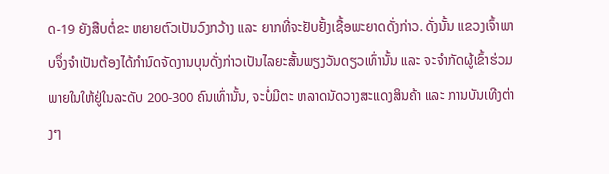ດ-19 ຍັງສືບຕໍ່ຂະ ຫຍາຍຕົວເປັນວົງກວ້າງ ແລະ ຍາກທີ່ຈະຢັບຢັ້ງເຊື້ອພະຍາດດັ່ງກ່າວ. ດັ່ງນັ້ນ ແຂວງເຈົ້າພາບຈຶ່ງຈຳເປັນຕ້ອງໄດ້ກໍານົດຈັດງານບຸນດັ່ງກ່າວເປັນໄລຍະສັ້ນພຽງວັນດຽວເທົ່ານັ້ນ ແລະ ຈະຈໍາກັດຜູ້ເຂົ້າຮ່ວມພາຍໃນໃຫ້ຢູ່ໃນລະດັບ 200-300 ຄົນເທົ່ານັ້ນ, ຈະບໍ່ມີຕະ ຫລາດນັດວາງສະແດງສິນຄ້າ ແລະ ການບັນເທີງຕ່າງໆ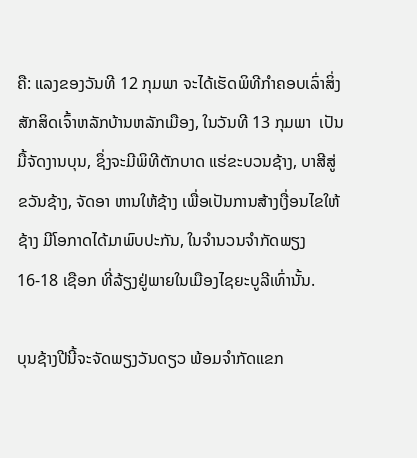ຄື: ແລງຂອງວັນທີ 12 ກຸມພາ ຈະໄດ້ເຮັດພິທີກໍາຄອບເລົ່າສິ່ງສັກສິດເຈົ້າຫລັກບ້ານຫລັກເມືອງ, ໃນວັນທີ 13 ກຸມພາ  ເປັນມື້ຈັດງານບຸນ, ຊຶ່ງຈະມີພິທີຕັກບາດ ແຮ່ຂະບວນຊ້າງ, ບາສີສູ່ຂວັນຊ້າງ, ຈັດອາ ຫານໃຫ້ຊ້າງ ເພື່ອເປັນການສ້າງເງື່ອນໄຂໃຫ້ຊ້າງ ມີໂອກາດໄດ້ມາພົບປະກັນ, ໃນຈຳນວນຈຳກັດພຽງ 16-18 ເຊືອກ ທີ່ລ້ຽງຢູ່ພາຍໃນເມືອງໄຊຍະບູລີເທົ່ານັ້ນ.

ບຸນຊ້າງປີນີ້ຈະຈັດພຽງວັນດຽວ ພ້ອມຈຳກັດແຂກ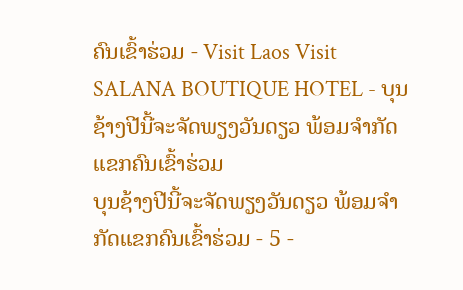ຄົນເຂົ້າຮ່ວມ - Visit Laos Visit SALANA BOUTIQUE HOTEL - ບຸນຊ້າງປີນີ້ຈະຈັດພຽງວັນດຽວ ພ້ອມຈຳກັດແຂກຄົນເຂົ້າຮ່ວມ
ບຸນຊ້າງປີນີ້ຈະຈັດພຽງວັນດຽວ ພ້ອມຈຳກັດແຂກຄົນເຂົ້າຮ່ວມ - 5 -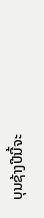ບຸນຊ້າງປີນີ້ຈະ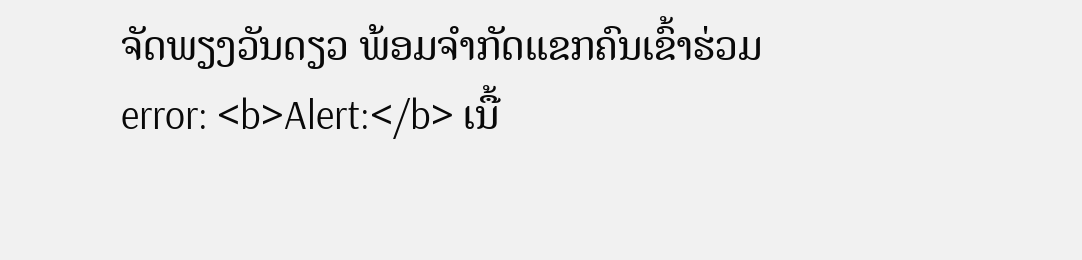ຈັດພຽງວັນດຽວ ພ້ອມຈຳກັດແຂກຄົນເຂົ້າຮ່ວມ
error: <b>Alert:</b> ເນື້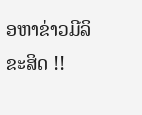ອຫາຂ່າວມີລິຂະສິດ !!